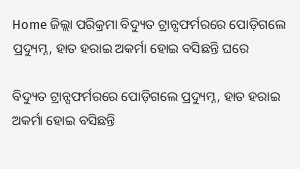Home ଜିଲ୍ଲା ପରିକ୍ରମା ବିଦ୍ୟୁତ ଟ୍ରାନ୍ସଫର୍ମରରେ ପୋଡ଼ିଗଲେ ପ୍ରଦ୍ୟୁମ୍ନ, ହାତ ହରାଇ ଅକର୍ମା ହୋଇ ବସିଛନ୍ତି ଘରେ

ବିଦ୍ୟୁତ ଟ୍ରାନ୍ସଫର୍ମରରେ ପୋଡ଼ିଗଲେ ପ୍ରଦ୍ୟୁମ୍ନ, ହାତ ହରାଇ ଅକର୍ମା ହୋଇ ବସିଛନ୍ତି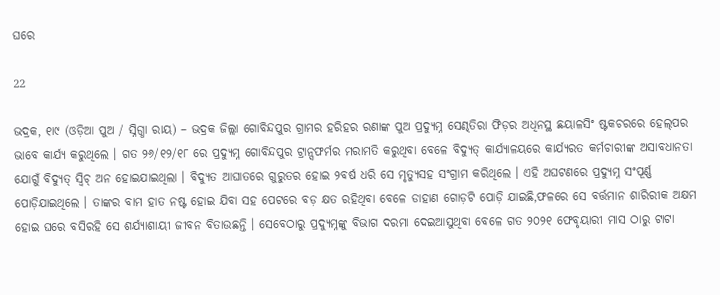ଘରେ

22

ଭଦ୍ରକ, ୧ା୯ (ଓଡ଼ିଆ ପୁଅ / ସ୍ନିଗ୍ଧା ରାୟ) – ଭଦ୍ରକ ଜିଲ୍ଲା ଗୋବିନ୍ଦପୁର ଗ୍ରାମର ହରିହର ରଣାଙ୍କ ପୁଅ ପ୍ରଦ୍ୟୁମ୍ନ ସେଣ୍ଢତିରା ଫିଡ଼ର ଅଧିନସ୍ଥ ଛୟାଳସିଂ ଷ୍ଟକଚରରେ ହେଲ୍‌ପର ଭାବେ କାର୍ଯ୍ୟ କରୁଥିଲେ । ଗତ ୨୬/୧୨/୧୮ ରେ ପ୍ରଦ୍ୟୁମ୍ନ ଗୋବିନ୍ଦପୁର ଟ୍ରାନ୍ସଫର୍ମର ମରାମତି କରୁଥିବା ବେଳେ ବିଦ୍ୟୁତ୍ କାର୍ଯ୍ୟାଳୟରେ କାର୍ଯ୍ୟରତ କର୍ମଚାରୀଙ୍କ ଅସାବଧାନତା ଯୋଗୁଁ ବିଦ୍ୟୁତ୍ ସ୍ୱିଚ୍ ଅନ ହୋଇଯାଇଥିଲା । ବିଦ୍ୟୁତ ଆଘାତରେ ଗୁରୁତର ହୋଇ ୨ବର୍ଷ ଧରି ସେ ମୃତ୍ୟୁସହ ସଂଗ୍ରାମ କରିଥିଲେ । ଏହି ଅଘଟଣରେ ପ୍ରଦ୍ୟୁମ୍ନ ସଂପୂର୍ଣ୍ଣ ପୋଡ଼ିଯାଇଥିଲେ । ତାଙ୍କର ବାମ ହାତ ନଷ୍ଟ ହୋଇ ଯିବା ସହ ପେଟରେ ବଡ଼ କ୍ଷତ ରହିଥିବା ବେଳେ ଡାହାଣ ଗୋଡ଼ଟି ପୋଡ଼ି ଯାଇଛି,ଫଳରେ ସେ ବର୍ତ୍ତମାନ ଶାରିରୀକ ଅକ୍ଷମ ହୋଇ ଘରେ ବସିରହି ସେ ଶର୍ଯ୍ୟାଶାୟୀ ଜୀବନ ବିତାଉଛନ୍ତି । ସେବେଠାରୁ ପ୍ରଦ୍ୟୁମ୍ନଙ୍କୁ ବିଭାଗ ଦରମା ଦେଇଆସୁଥିବା ବେଳେ ଗତ ୨୦୨୧ ଫେବୃୟାରୀ ମାସ ଠାରୁ ଟାଟା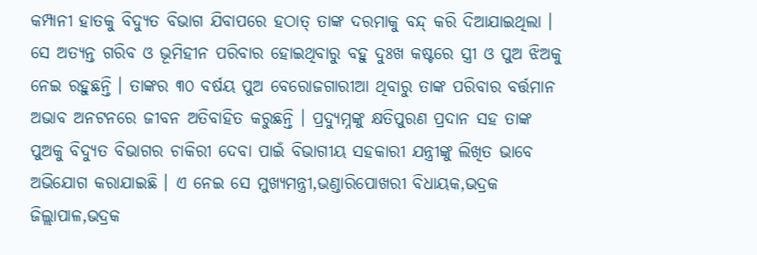କମ୍ପାନୀ ହାତକୁ ବିଦ୍ୟୁତ ବିଭାଗ ଯିବାପରେ ହଠାତ୍ ତାଙ୍କ ଦରମାକୁ ବନ୍ଦ୍ କରି ଦିଆଯାଇଥିଲା । ସେ ଅତ୍ୟନ୍ତ ଗରିବ ଓ ଭୂମିହୀନ ପରିବାର ହୋଇଥିବାରୁ ବହୁ ଦୁଃଖ କଷ୍ଟରେ ସ୍ତ୍ରୀ ଓ ପୁଅ ଝିଅକୁ ନେଇ ରହୁଛନ୍ତି । ତାଙ୍କର ୩୦ ବର୍ଷୟ ପୁଅ ବେରୋଜଗାରୀଆ ଥିବାରୁ ତାଙ୍କ ପରିବାର ବର୍ତ୍ତମାନ ଅଭାବ ଅନଟନରେ ଜୀବନ ଅତିବାହିତ କରୁଛନ୍ତି । ପ୍ରଦ୍ୟୁମ୍ନଙ୍କୁ କ୍ଷତିପୁରଣ ପ୍ରଦାନ ସହ ତାଙ୍କ ପୁଅକୁ ବିଦ୍ୟୁତ ବିଭାଗର ଚାକିରୀ ଦେବା ପାଇଁ ବିଭାଗୀୟ ସହକାରୀ ଯନ୍ତ୍ରୀଙ୍କୁ ଲିଖିତ ଭାବେ ଅଭିଯୋଗ କରାଯାଇଛି । ଏ ନେଇ ସେ ମୁଖ୍ୟମନ୍ତ୍ରୀ,ଭଣ୍ଡାରିପୋଖରୀ ବିଧାୟକ,ଭଦ୍ରକ ଜିଲ୍ଲାପାଳ,ଭଦ୍ରକ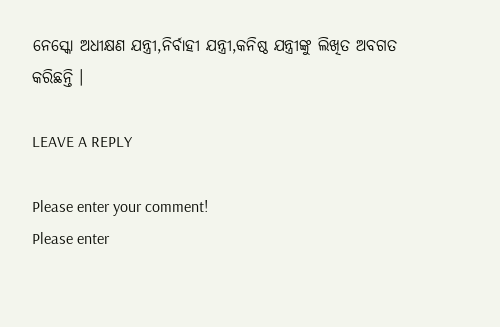ନେସ୍କୋ ଅଧୀକ୍ଷଣ ଯନ୍ତ୍ରୀ,ନିର୍ବାହୀ ଯନ୍ତ୍ରୀ,କନିଷ୍ଠ ଯନ୍ତ୍ରୀଙ୍କୁ ଲିଖିତ ଅବଗତ କରିଛନ୍ତି ।

LEAVE A REPLY

Please enter your comment!
Please enter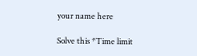your name here

Solve this *Time limit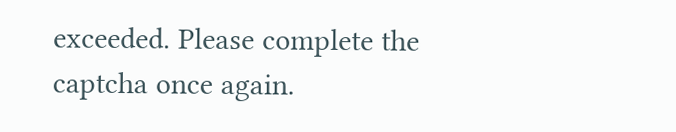exceeded. Please complete the captcha once again.